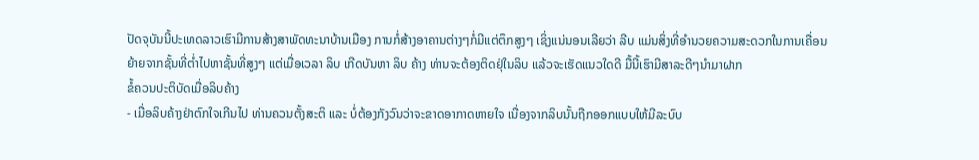ປັດຈຸບັນນີ້ປະເທດລາວເຮົາມີການສ້າງສາພັດທະນາບ້ານເມືອງ ການກໍ່ສ້າງອາຄານຕ່າງໆກໍ່ມີແຕ່ຕຶກສູງໆ ເຊິ່ງແນ່ນອນເລີຍວ່າ ລີບ ແມ່ນສິ່ງທີ່ອຳນວຍຄວາມສະດວກໃນການເຄື່ອນຍ້າຍຈາກຊັ້ນທີ່ຕ່ຳໄປຫາຊັ້ນທີ່ສູງໆ ແຕ່ເມື່ອເວລາ ລິບ ເກີດບັນຫາ ລິບ ຄ້າງ ທ່ານຈະຕ້ອງຕິດຢຸ່ໃນລິບ ແລ້ວຈະເຮັດແນວໃດດີ ມື້ນີ້ເຮົາມີສາລະດີໆນຳມາຝາກ
ຂໍ້ຄວນປະຕິບັດເມື່ອລິບຄ້າງ
- ເມື່ອລິບຄ້າງຢ່າຕົກໃຈເກີນໄປ ທ່ານຄວນຕັ້ງສະຕິ ແລະ ບໍ່ຕ້ອງກັງວົນວ່າຈະຂາດອາກາດຫາຍໃຈ ເນື່ອງຈາກລິບນັ້ນຖືກອອກແບບໃຫ້ມີລະບົບ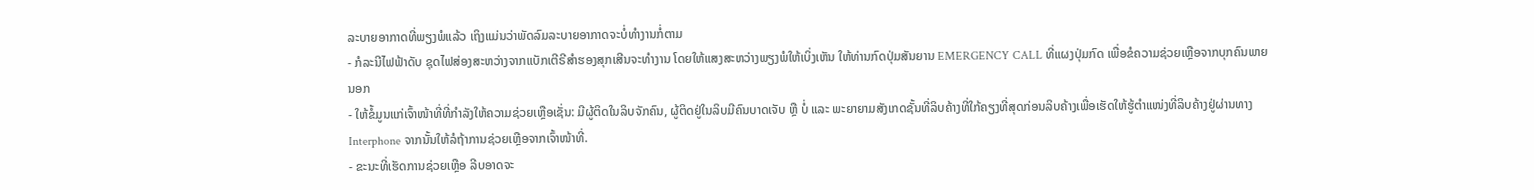ລະບາຍອາກາດທີ່ພຽງພໍແລ້ວ ເຖິງແມ່ນວ່າພັດລົມລະບາຍອາກາດຈະບໍ່ທຳງານກໍ່ຕາມ
- ກໍລະນີໄຟຟ້າດັບ ຊຸດໄຟສ່ອງສະຫວ່າງຈາກແບັກເຕີຣີສຳຮອງສຸກເສີນຈະທຳງານ ໂດຍໃຫ້ແສງສະຫວ່າງພຽງພໍໃຫ້ເບິ່ງເຫັນ ໃຫ້ທ່ານກົດປຸ່ມສັນຍານ EMERGENCY CALL ທີ່ແຜງປຸ່ມກົດ ເພື່ອຂໍຄວາມຊ່ວຍເຫຼືອຈາກບຸກຄົນພາຍນອກ
- ໃຫ້ຂໍ້ມູນແກ່ເຈົ້າໜ້າທີ່ທີ່ກຳລັງໃຫ້ຄວາມຊ່ວຍເຫຼືອເຊັ່ນ: ມີຜູ້ຕິດໃນລິບຈັກຄົນ, ຜູ້ຕິດຢູ່ໃນລິບມີຄົນບາດເຈັບ ຫຼື ບໍ່ ແລະ ພະຍາຍາມສັງເກດຊັ້ນທີ່ລິບຄ້າງທີ່ໃກ້ຄຽງທີ່ສຸດກ່ອນລິບຄ້າງເພື່ອເຮັດໃຫ້ຮູ້ຕຳແໜ່ງທີ່ລິບຄ້າງຢູ່ຜ່ານທາງ Interphone ຈາກນັ້ນໃຫ້ລໍຖ້າການຊ່ວຍເຫຼືອຈາກເຈົ້າໜ້າທີ່.
- ຂະນະທີ່ເຮັດການຊ່ວຍເຫຼືອ ລີບອາດຈະ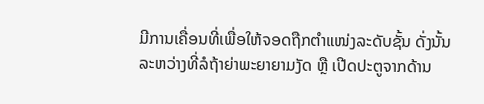ມີການເຄື່ອນທີ່ເພື່ອໃຫ້ຈອດຖືກຕຳແໜ່ງລະດັບຊັ້ນ ດັ່ງນັ້ນລະຫວ່າງທີ່ລໍຖ້າຍ່າພະຍາຍາມງັດ ຫຼື ເປີດປະຕູຈາກດ້ານ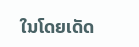ໃນໂດຍເດັດ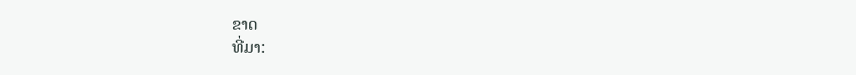ຂາດ
ທີ່ມາ: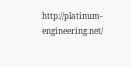http://platinum-engineering.net/